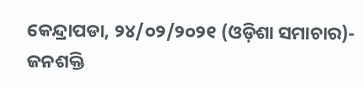କେନ୍ଦ୍ରାପଡା, ୨୪/୦୨/୨୦୨୧ (ଓଡ଼ିଶା ସମାଚାର)- ଜନଶକ୍ତି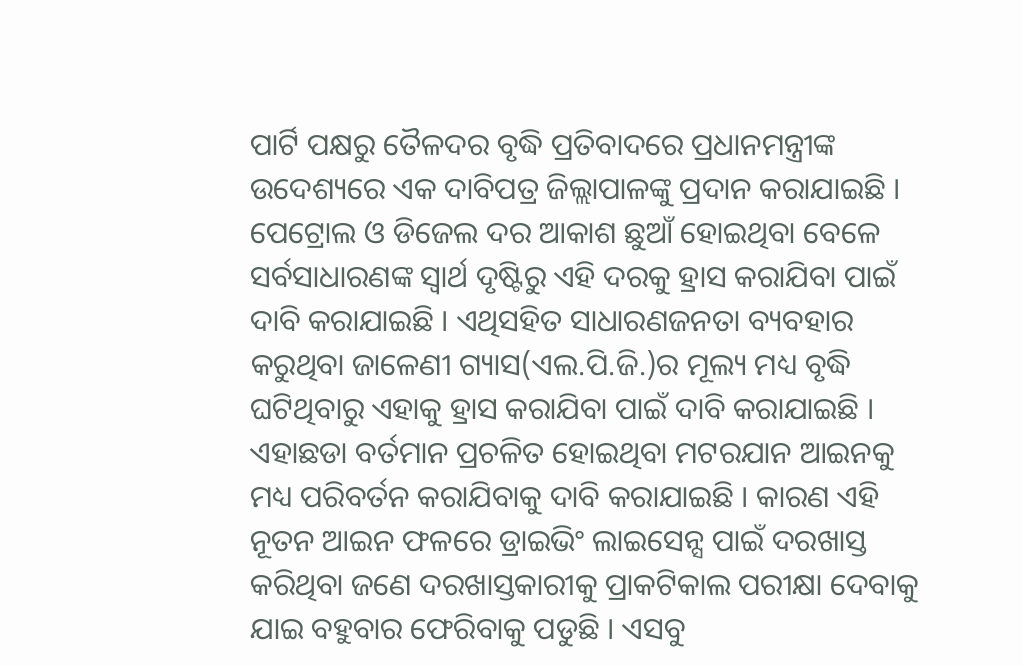ପାର୍ଟି ପକ୍ଷରୁ ତୈଳଦର ବୃଦ୍ଧି ପ୍ରତିବାଦରେ ପ୍ରଧାନମନ୍ତ୍ରୀଙ୍କ ଉଦେଶ୍ୟରେ ଏକ ଦାବିପତ୍ର ଜିଲ୍ଲାପାଳଙ୍କୁ ପ୍ରଦାନ କରାଯାଇଛି । ପେଟ୍ରୋଲ ଓ ଡିଜେଲ ଦର ଆକାଶ ଛୁଆଁ ହୋଇଥିବା ବେଳେ ସର୍ବସାଧାରଣଙ୍କ ସ୍ୱାର୍ଥ ଦୃଷ୍ଟିରୁ ଏହି ଦରକୁ ହ୍ରାସ କରାଯିବା ପାଇଁ ଦାବି କରାଯାଇଛି । ଏଥିସହିତ ସାଧାରଣଜନତା ବ୍ୟବହାର କରୁଥିବା ଜାଳେଣୀ ଗ୍ୟାସ(ଏଲ.ପି.ଜି.)ର ମୂଲ୍ୟ ମଧ୍ୟ ବୃଦ୍ଧି ଘଟିଥିବାରୁ ଏହାକୁ ହ୍ରାସ କରାଯିବା ପାଇଁ ଦାବି କରାଯାଇଛି । ଏହାଛଡା ବର୍ତମାନ ପ୍ରଚଳିତ ହୋଇଥିବା ମଟରଯାନ ଆଇନକୁ ମଧ୍ୟ ପରିବର୍ତନ କରାଯିବାକୁ ଦାବି କରାଯାଇଛି । କାରଣ ଏହି ନୂତନ ଆଇନ ଫଳରେ ଡ୍ରାଇଭିଂ ଲାଇସେନ୍ସ ପାଇଁ ଦରଖାସ୍ତ କରିଥିବା ଜଣେ ଦରଖାସ୍ତକାରୀକୁ ପ୍ରାକଟିକାଲ ପରୀକ୍ଷା ଦେବାକୁ ଯାଇ ବହୁବାର ଫେରିବାକୁ ପଡୁଛି । ଏସବୁ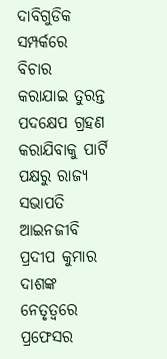ଦାବିଗୁଡିକ ସମ୍ପର୍କରେ ବିଚାର କରାଯାଇ ତୁରନ୍ତ ପଦକ୍ଷେପ ଗ୍ରହଣ କରାଯିବାକୁ ପାର୍ଟି ପକ୍ଷରୁ ରାଜ୍ୟ ସଭାପତି ଆଇନଜୀବି ପ୍ରଦୀପ କୁମାର ଦାଶଙ୍କ ନେତୃତ୍ୱରେ ପ୍ରଫେସର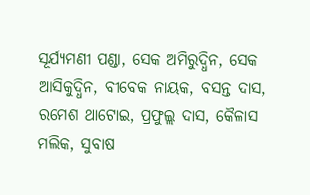ସୂର୍ଯ୍ୟମଣୀ ପଣ୍ଡା, ସେକ ଅମିରୁଦ୍ଧିନ, ସେକ ଆସିକୁଦ୍ଧିନ, ବୀବେକ ନାୟକ, ବସନ୍ତ ଦାସ, ରମେଶ ଥାଟୋଇ, ପ୍ରଫୁଲ୍ଲ ଦାସ, କୈଳାସ ମଲିକ, ସୁବାଷ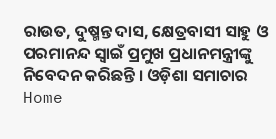ରାଉତ, ଦୁଷ୍ମନ୍ତ ଦାସ, କ୍ଷେତ୍ରବାସୀ ସାହୁ ଓ ପରମାନନ୍ଦ ସ୍ୱାଇଁ ପ୍ରମୁଖ ପ୍ରଧାନମନ୍ତ୍ରୀଙ୍କୁ ନିବେଦନ କରିଛନ୍ତି । ଓଡ଼ିଶା ସମାଚାର
Home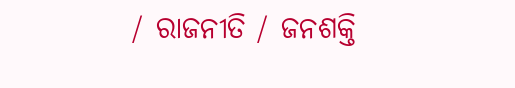/ ରାଜନୀତି / ଜନଶକ୍ତି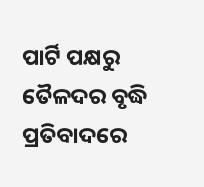ପାର୍ଟି ପକ୍ଷରୁ ତୈଳଦର ବୃଦ୍ଧି ପ୍ରତିବାଦରେ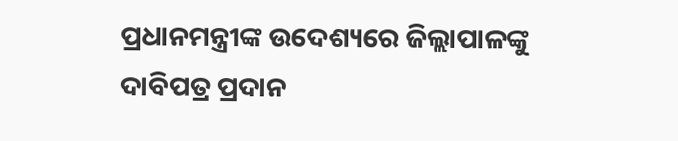ପ୍ରଧାନମନ୍ତ୍ରୀଙ୍କ ଉଦେଶ୍ୟରେ ଜିଲ୍ଲାପାଳଙ୍କୁ ଦାବିପତ୍ର ପ୍ରଦାନ